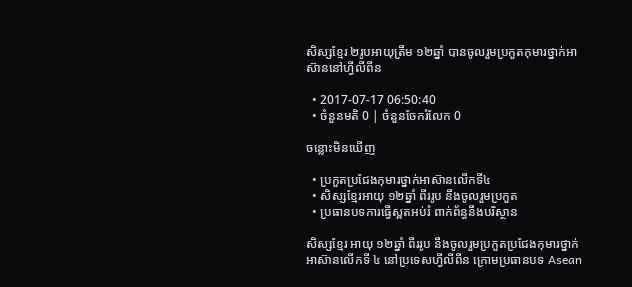សិស្សខ្មែរ ២រូបអាយុត្រឹម ១២ឆ្នាំ បានចូលរួមប្រកួតកុមារថ្នាក់អាស៊ាននៅហ្វីលីពីន

  • 2017-07-17 06:50:40
  • ចំនួនមតិ 0 | ចំនួនចែករំលែក 0

ចន្លោះមិនឃើញ

  • ប្រកួតប្រជែងកុមារថ្នាក់អាស៊ានលើកទី៤
  • សិស្សខ្មែរអាយុ ១២ឆ្នាំ ពីររូប នឹងចូលរួមប្រកួត
  • ប្រធានបទការធ្វើស្ពតអប់រំ ពាក់ព័ន្ធនឹងបរិស្ថាន

សិស្សខ្មែរ អាយុ ១២ឆ្នាំ ពីររូប នឹងចូលរួមប្រកួតប្រជែងកុមារថ្នាក់អាស៊ានលើកទី ៤ នៅប្រទេសហ្វីលីពីន ក្រោមប្រធានបទ Asean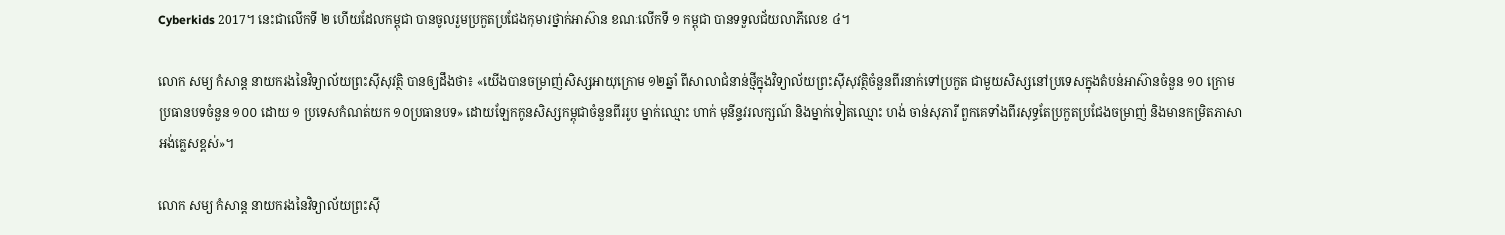Cyberkids 2017។ នេះជាលើកទី ២ ហើយដែលកម្ពុជា បានចូលរួមប្រកួតប្រជែងកុមារថ្នាក់អាស៊ាន ខណៈលើកទី ១ កម្ពុជា បានទទួលជ័យលាភីលេខ ៤។

លោក សម្យ កំសាន្ត នាយករងនៃវិទ្យាល័យព្រះស៊ីសុវត្ថិ បានឲ្យដឹងថា៖ «យើងបានចម្រាញ់សិស្សអាយុក្រោម ១២ឆ្នាំ ពីសាលាជំនាន់ថ្មីក្នុងវិទ្យាល័យព្រះស៊ីសុវត្ថិចំនួនពីរនាក់ទៅប្រកួត ជាមួយសិស្សនៅប្រទេសក្នុងតំបន់អាស៊ានចំនួន ១០ ក្រោមប្រធានបទចំនួន ១០០ ដោយ ១ ប្រទេសកំណត់យក ១០ប្រធានបទ» ដោយឡែកកូនសិស្សកម្ពុជាចំនួនពីររូប ម្នាក់ឈ្មោះ ហាក់ មុនីន្ទវរលក្សណ៍ និងម្នាក់ទៀតឈ្មោះ ហង់ ចាន់សុភារី ពួកគេទាំងពីរសុទ្ធតែប្រកួតប្រជែងចម្រាញ់ និងមានកម្រិតភាសាអង់គ្លេសខ្ពស់»។

លោក សម្យ កំសាន្ត នាយករងនៃវិទ្យាល័យព្រះស៊ី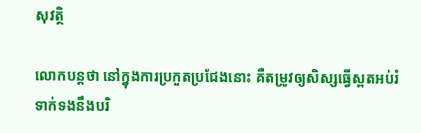សុវត្ថិ

លោកបន្តថា នៅក្នុងការប្រកួតប្រជែងនោះ គឺតម្រូវឲ្យសិស្សធ្វើស្ពតអប់រំ ទាក់ទងនឹងបរិ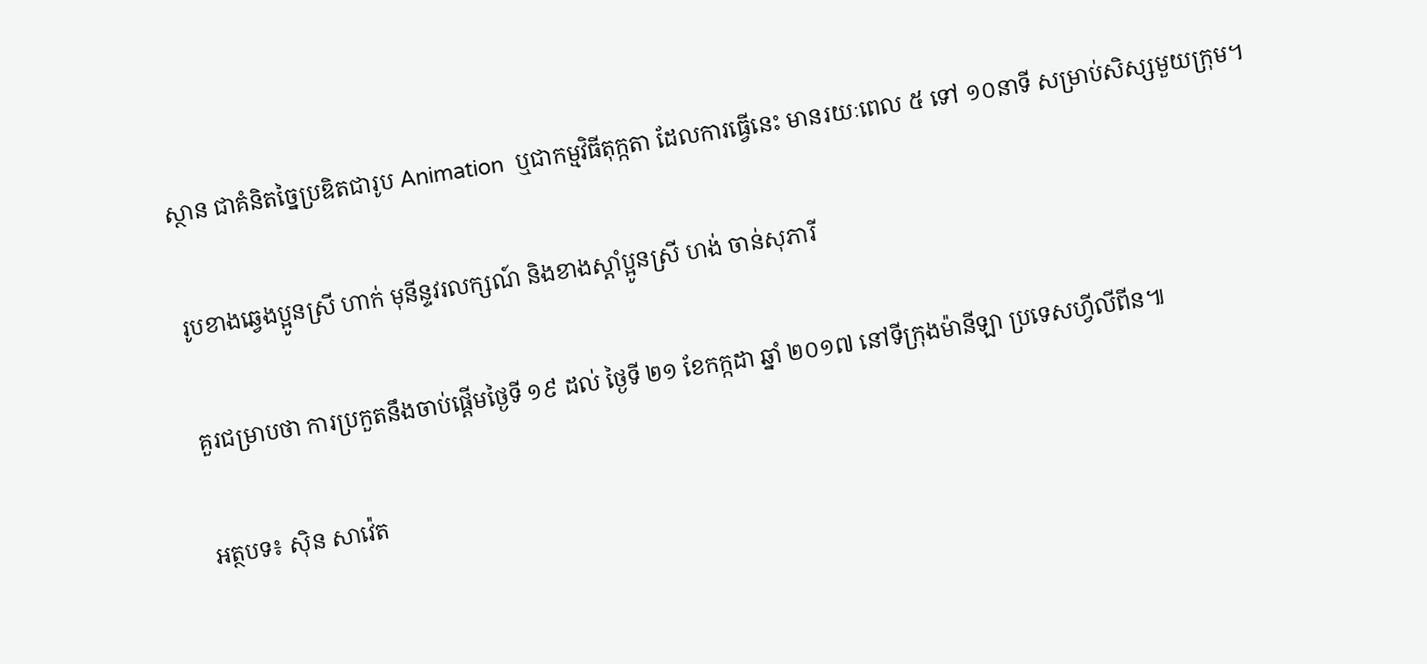ស្ថាន ជាគំនិតច្នៃប្រឌិតជារូប Animation  ឬជាកម្មវិធីតុក្កតា ដែលការធ្វើនេះ មានរយៈពេល ៥ ទៅ ១០នាទី សម្រាប់សិស្សមួយក្រុម។

រូបខាងឆ្វេងប្អូនស្រី ហាក់ មុនីន្ទវរលក្សណ៍ និងខាងស្ដាំប្អូនស្រី ហង់ ចាន់សុភារី

គួរជម្រាបថា ការប្រកួតនឹងចាប់ផ្ដើមថ្ងៃទី ១៩ ដល់ ថ្ងៃទី ២១ ខែកក្កដា ឆ្នាំ ២០១៧ នៅទីក្រុងម៉ានីឡា ប្រទេសហ្វីលីពីន៕

អត្ថបទ៖ ស៊ិន សាវ៉េត